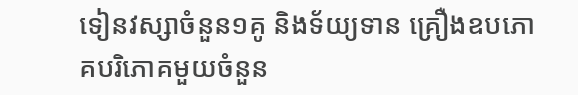ទៀនវស្សាចំនួន១គូ និងទ័យ្យទាន គ្រឿងឧបភោគបរិភោគមួយចំនួន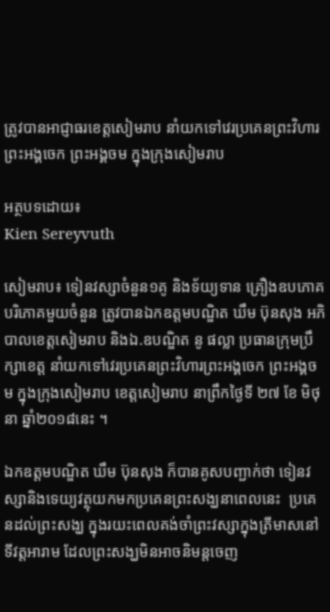ត្រូវបានអាជ្ញាធរខេត្តសៀមរាប នាំយកទៅវេរប្រគេនព្រះវិហារព្រះអង្គចេក ព្រះអង្គចម ក្នុងក្រុងសៀមរាប

អត្ថបទដោយ៖
Kien Sereyvuth

សៀមរាប៖ ទៀនវស្សាចំនួន១គូ និងទ័យ្យទាន គ្រឿងឧបភោគបរិភោគមួយចំនួន ត្រូវបានឯកឧត្តមបណ្ឌិត ឃឹម ប៊ុនសុង អភិបាលខេត្តសៀមរាប និងឯ.ឧបណ្ឌិត នូ ផល្លា ប្រធានក្រុមប្រឹក្សាខេត្ត នាំយកទៅវេរប្រគេនព្រះវិហារព្រះអង្គចេក ព្រះអង្គចម ក្នុងក្រុងសៀមរាប ខេត្តសៀមរាប នាព្រឹកថ្ងៃទី ២៧ ខែ មិថុនា ឆ្នាំ២០១៨នេះ ។

ឯកឧត្តមបណ្ឌិត ឃឹម ប៊ុនសុង ក៏បានគូសបញ្ជាក់ថា ទៀនវស្សានិងទេយ្យវត្ថុយកមកប្រគេនព្រះសង្ឃនាពេលនេះ  ប្រគេនដល់ព្រះសង្ឃ ក្នុងរយះពេលគង់ចាំព្រះវស្សាក្នុងត្រីមាសនៅទីវត្តអារាម ដែលព្រះសង្ឃមិនអាចនិមន្តចេញ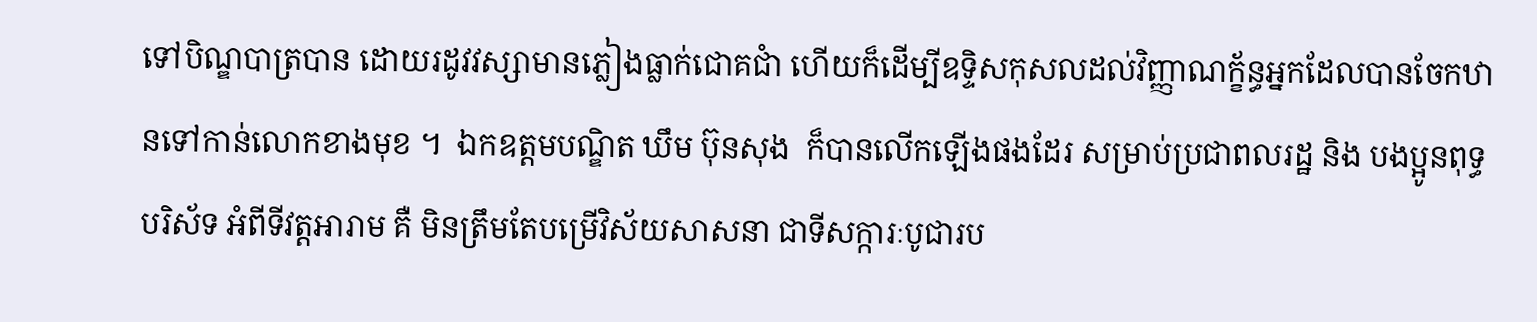ទៅបិណ្ឌបាត្របាន ដោយរដូវវស្សាមានភ្លៀងធ្លាក់ជោគជាំ ហើយក៏ដើម្បីឧទ្ទិសកុសលដល់វិញ្ញាណក្ខ័ន្ធអ្នកដែលបានចែកឋានទៅកាន់លោកខាងមុខ ។  ឯកឧត្តមបណ្ឌិត ឃឹម ប៊ុនសុង  ក៏បានលើកឡើងផងដែរ សម្រាប់ប្រជាពលរដ្ឋ និង បងប្អូនពុទ្ធបរិស័ទ អំពីទីវត្តអារាម គឺ មិនត្រឹមតែបម្រើវិស័យសាសនា ជាទីសក្ការៈបូជារប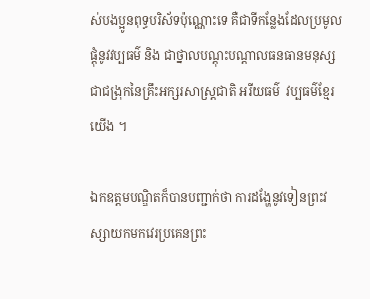ស់បងប្អូនពុទ្ធបរិស័ទប៉ុណ្ណោះទេ គឺជាទីកន្លែងដែលប្រមូលផ្តុំនូវវប្បធម៌ និង ជាថ្នាលបណ្តុះបណ្តាលធនធានមនុស្ស ជាជង្រុកនៃគ្រឹះអក្សរសាស្ត្រជាតិ អរីយធម៌  វប្បធម៌ខ្មែរយើង ។

ឯកឧត្តមបណ្ឌិតក៏បានបញ្ជាក់ថា ការដង្ហែនូវទៀនព្រះវស្សាយកមកវេរប្រគេនព្រះ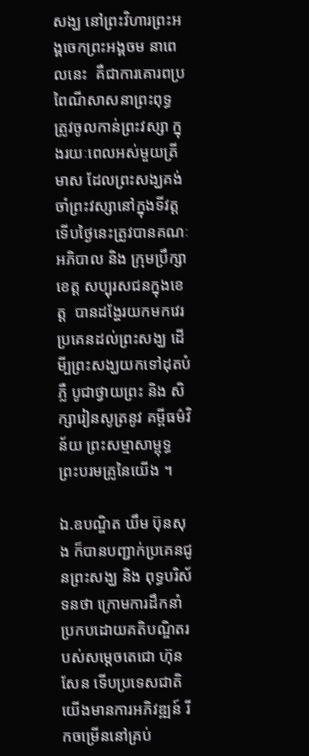សង្ឃ នៅព្រះវិហារព្រះអង្គចេកព្រះអង្គចម នាពេលនេះ  គឺជាការគោរពប្រពៃណីសាសនាព្រះពុទ្ធ ត្រូវចូលកាន់ព្រះវស្សា ក្នុងរយៈពេលអស់មួយត្រីមាស ដែលព្រះសង្ឃគង់ចាំព្រះវស្សានៅក្នុងទីវត្ត ទើបថ្ងៃនេះត្រូវបានគណៈអភិបាល និង ក្រុមប្រឹក្សាខេត្ត សប្បុរសជនក្នុងខេត្ត  បានដង្ហែរយកមកវេរប្រគេនដល់ព្រះសង្ឃ ដើមី្បព្រះសង្ឃយកទៅដុតបំភ្លឺ បូជាថ្វាយព្រះ និង សិក្សារៀនសូត្រនូវ គម្ពីធម៌វិន័យ ព្រះសម្មាសាម្ពុទ្ធ ព្រះបរមគ្រូនៃយើង ។

ឯ.ឧបណ្ឌិត ឃឹម ប៊ុនសុង ក៏បានបញ្ជាក់ប្រគេនជូនព្រះសង្ឃ និង ពុទ្ធបរិស័ទនថា ក្រោមការដឹកនាំប្រកបដោយគតិបណ្ឌិតរបស់សម្តេចតេជោ ហ៊ុន សែន ទើបប្រទេសជាតិយើងមានការអភិវឌ្ឍន៍ រីកចម្រើននៅគ្រប់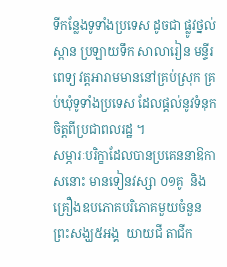ទីកន្លែងទូទាំងប្រទេស ដូចជា ផ្លូវថ្នល់ ស្ពាន ប្រឡាយទឹក សាលារៀន មន្ទីរពេទ្យ វត្តអារាមមាននៅគ្រប់ស្រុក គ្រប់ឃុំទូទាំងប្រទេស ដែលផ្តល់នូវទំនុក ចិត្តពីប្រជាពលរដ្ឋ ។
សម្ភារៈបរិក្ខាដែលបានប្រគេននាឱកាសនោះ មានទៀនវស្សា ០១គូ  និង គ្រឿងឧបភោគបរិភោគមួយចំនួន ព្រះសង្ឃ៥អង្គ  យាយជី តាជីក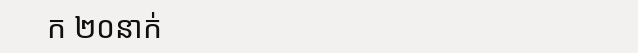ក ២០នាក់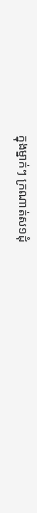ក្នុងម្នាក់ៗ ក្រណាត់ស១ដុំ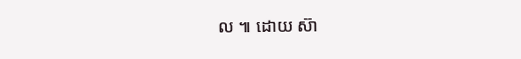ល ៕ ដោយ ស៊ា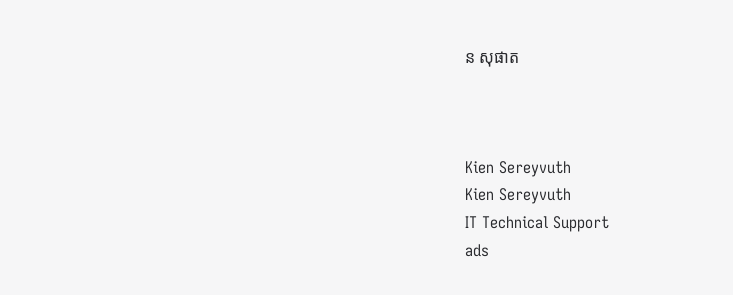ន សុផាត



Kien Sereyvuth
Kien Sereyvuth
IT Technical Support
ads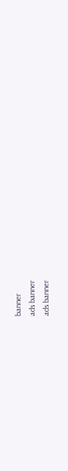banner
ads banner
ads banner